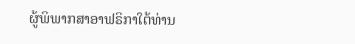ຜູ້ພິພາກສາອາຟຣິກາໃຕ້ທ່ານ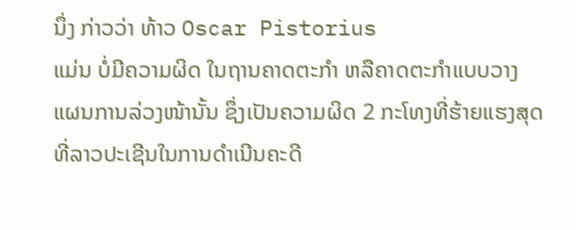ນຶ່ງ ກ່າວວ່າ ທ້າວ Oscar Pistorius
ແມ່ນ ບໍ່ມີຄວາມຜິດ ໃນຖານຄາດຕະກຳ ຫລືຄາດຕະກຳແບບວາງ
ແຜນການລ່ວງໜ້ານັ້ນ ຊຶ່ງເປັນຄວາມຜິດ 2 ກະໂທງທີ່ຮ້າຍແຮງສຸດ
ທີ່ລາວປະເຊີນໃນການດຳເນີນຄະດີ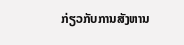ກ່ຽວກັບການສັງຫານ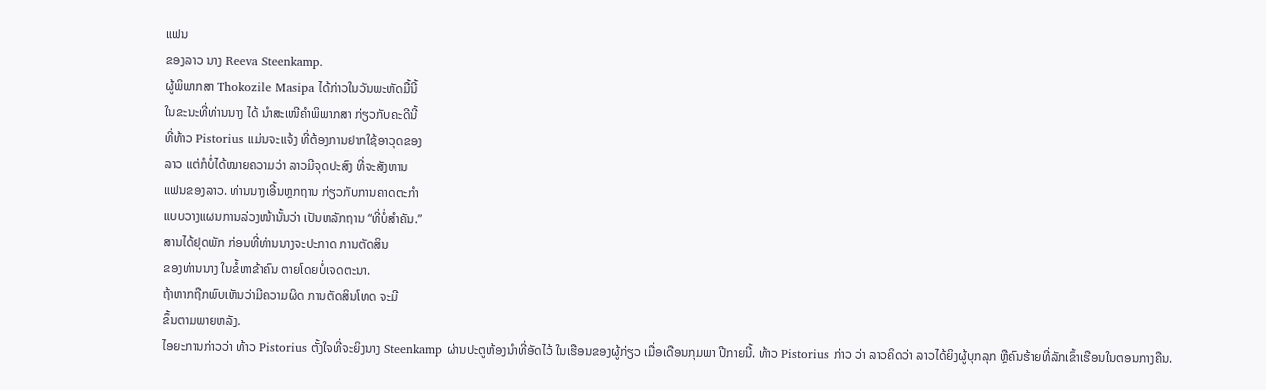ແຟນ
ຂອງລາວ ນາງ Reeva Steenkamp.
ຜູ້ພິພາກສາ Thokozile Masipa ໄດ້ກ່າວໃນວັນພະຫັດມື້ນີ້
ໃນຂະນະທີ່ທ່ານນາງ ໄດ້ ນຳສະເໜີຄຳພິພາກສາ ກ່ຽວກັບຄະດີນີ້
ທີ່ທ້າວ Pistorius ແມ່ນຈະແຈ້ງ ທີ່ຕ້ອງການຢາກໃຊ້ອາວຸດຂອງ
ລາວ ແຕ່ກໍບໍ່ໄດ້ໝາຍຄວາມວ່າ ລາວມີຈຸດປະສົງ ທີ່ຈະສັງຫານ
ແຟນຂອງລາວ. ທ່ານນາງເອີ້ນຫຼກຖານ ກ່ຽວກັບການຄາດຕະກຳ
ແບບວາງແຜນການລ່ວງໜ້ານັ້ນວ່າ ເປັນຫລັກຖານ “ທີ່ບໍ່ສຳຄັນ.”
ສານໄດ້ຢຸດພັກ ກ່ອນທີ່ທ່ານນາງຈະປະກາດ ການຕັດສິນ
ຂອງທ່ານນາງ ໃນຂໍ້ຫາຂ້າຄົນ ຕາຍໂດຍບໍ່ເຈດຕະນາ.
ຖ້າຫາກຖືກພົບເຫັນວ່າມີຄວາມຜິດ ການຕັດສິນໂທດ ຈະມີ
ຂຶ້ນຕາມພາຍຫລັງ.
ໄອຍະການກ່າວວ່າ ທ້າວ Pistorius ຕັ້ງໃຈທີ່ຈະຍິງນາງ Steenkamp ຜ່ານປະຕູຫ້ອງນຳທີ່ອັດໄວ້ ໃນເຮືອນຂອງຜູ້ກ່ຽວ ເມື່ອເດືອນກຸມພາ ປີກາຍນີ້. ທ້າວ Pistorius ກ່າວ ວ່າ ລາວຄິດວ່າ ລາວໄດ້ຍິງຜູ້ບຸກລຸກ ຫຼືຄົນຮ້າຍທີ່ລັກເຂົ້າເຮືອນໃນຕອນກາງຄືນ.